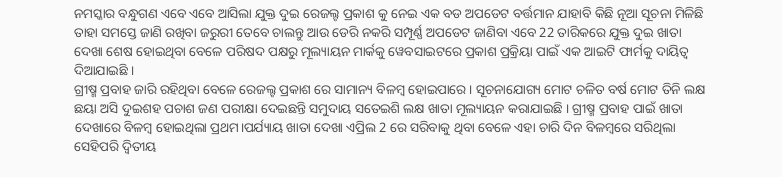ନମସ୍କାର ବନ୍ଧୁଗଣ ଏବେ ଏବେ ଆସିଲା ଯୁକ୍ତ ଦୁଇ ରେଜଲ୍ଟ ପ୍ରକାଶ କୁ ନେଇ ଏକ ବଡ ଅପଡେଟ ବର୍ତ୍ତମାନ ଯାହାବି କିଛି ନୂଆ ସୂଚନା ମିଳିଛି ତାହା ସମସ୍ତେ ଜାଣି ରଖିବା ଜରୁରୀ ତେବେ ଚାଲନ୍ତୁ ଆଉ ଡେରି ନକରି ସମ୍ପୂର୍ଣ୍ଣ ଅପଡେଟ ଜାଣିବା ଏବେ 22 ତାରିକରେ ଯୁକ୍ତ ଦୁଇ ଖାତା ଦେଖା ଶେଷ ହୋଇଥିବା ବେଳେ ପରିଷଦ ପକ୍ଷରୁ ମୂଲ୍ୟାୟନ ମାର୍କକୁ ୱେବସାଇଟରେ ପ୍ରକାଶ ପ୍ରକ୍ରିୟା ପାଇଁ ଏକ ଆଇଟି ଫାର୍ମକୁ ଦାୟିତ୍ଵ ଦିଆଯାଇଛି ।
ଗ୍ରୀଷ୍ମ ପ୍ରବାହ ଜାରି ରହିଥିବା ବେଳେ ରେଜଲ୍ଟ ପ୍ରକାଶ ରେ ସାମାନ୍ୟ ବିଳମ୍ବ ହୋଇପାରେ । ସୂଚନାଯୋଗ୍ୟ ମୋଟ ଚଳିତ ବର୍ଷ ମୋଟ ତିନି ଲକ୍ଷ ଛୟା ଅସି ଦୁଇଶହ ପଚାଶ ଜଣ ପରୀକ୍ଷା ଦେଇଛନ୍ତି ସମୁଦାୟ ସତେଇଶି ଲକ୍ଷ ଖାତା ମୂଲ୍ୟାୟନ କରାଯାଇଛି । ଗ୍ରୀଷ୍ମ ପ୍ରବାହ ପାଇଁ ଖାତା ଦେଖାରେ ବିଳମ୍ବ ହୋଇଥିଲା ପ୍ରଥମ।ପର୍ଯ୍ୟାୟ ଖାତା ଦେଖା ଏପ୍ରିଲ 2 ରେ ସରିବାକୁ ଥିବା ବେଳେ ଏହା ଚାରି ଦିନ ବିଳମ୍ବରେ ସରିଥିଲା
ସେହିପରି ଦ୍ୱିତୀୟ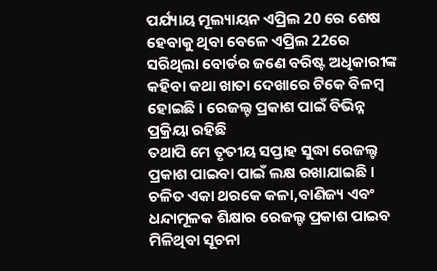ପର୍ଯ୍ୟାୟ ମୂଲ୍ୟାୟନ ଏପ୍ରିଲ 20 ରେ ଶେଷ ହେବାକୁ ଥିବା ବେଳେ ଏପ୍ରିଲ 22ରେ ସରିଥିଲା ବୋର୍ଡର ଜଣେ ବରିଷ୍ଟ ଅଧିକାରୀଙ୍କ କହିବା କଥା ଖାତା ଦେଖାରେ ଟିକେ ବିଳମ୍ବ ହୋଇଛି । ରେଜଲ୍ଟ ପ୍ରକାଶ ପାଇଁ ବିଭିନ୍ନ ପ୍ରକ୍ରିୟା ରହିଛି
ତଥାପି ମେ ତୃତୀୟ ସପ୍ତାହ ସୁଦ୍ଧା ରେଜଲ୍ଟ ପ୍ରକାଶ ପାଇବା ପାଇଁ ଲକ୍ଷ ରଖାଯାଇଛି । ଚଳିତ ଏକା ଥରକେ କଳା,ବାଣିଜ୍ୟ ଏବଂ ଧନ୍ଦାମୂଳକ ଶିକ୍ଷାର ରେଜଲ୍ଟ ପ୍ରକାଶ ପାଇବ ମିଳିଥିବା ସୂଚନା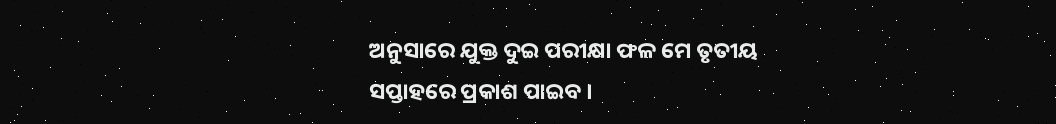ଅନୁସାରେ ଯୁକ୍ତ ଦୁଇ ପରୀକ୍ଷା ଫଳ ମେ ତୃତୀୟ ସପ୍ତାହରେ ପ୍ରକାଶ ପାଇବ ।